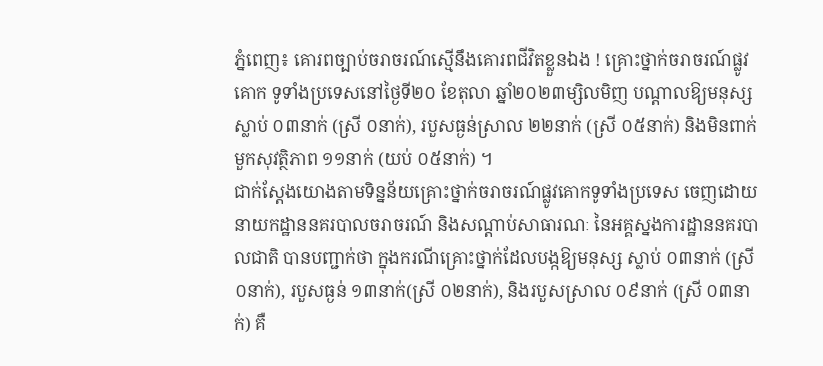ភ្នំពេញ៖ គោរពច្បាប់ចរាចរណ៍ស្មើនឹងគោរពជីវិតខ្លួនឯង ! គ្រោះថ្នាក់ចរាចរណ៍ផ្លូវគោក ទូទាំងប្រទេសនៅថ្ងៃទី២០ ខែតុលា ឆ្នាំ២០២៣ម្សិលមិញ បណ្តាលឱ្យមនុស្ស ស្លាប់ ០៣នាក់ (ស្រី ០នាក់), របួសធ្ងន់ស្រាល ២២នាក់ (ស្រី ០៥នាក់) និងមិនពាក់មួកសុវត្ថិភាព ១១នាក់ (យប់ ០៥នាក់) ។
ជាក់ស្ដែងយោងតាមទិន្នន័យគ្រោះថ្នាក់ចរាចរណ៍ផ្លូវគោកទូទាំងប្រទេស ចេញដោយនាយកដ្ឋាននគរបាលចរាចរណ៍ និងសណ្តាប់សាធារណៈ នៃអគ្គស្នងការដ្ឋាននគរបាលជាតិ បានបញ្ជាក់ថា ក្នុងករណីគ្រោះថ្នាក់ដែលបង្កឱ្យមនុស្ស ស្លាប់ ០៣នាក់ (ស្រី ០នាក់), របួសធ្ងន់ ១៣នាក់(ស្រី ០២នាក់), និងរបួសស្រាល ០៩នាក់ (ស្រី ០៣នាក់) គឺ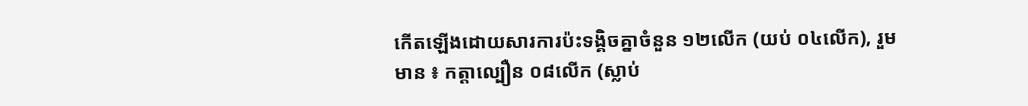កើតឡើងដោយសារការប៉ះទង្គិចគ្នាចំនួន ១២លើក (យប់ ០៤លើក), រួមមាន ៖ កត្តាល្បឿន ០៨លើក (ស្លាប់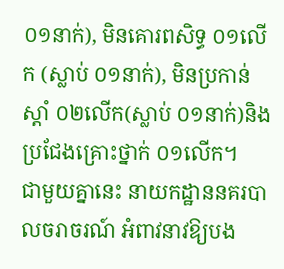០១នាក់), មិនគោរពសិទ្ធ ០១លើក (ស្លាប់ ០១នាក់), មិនប្រកាន់ស្តាំ ០២លើក(ស្លាប់ ០១នាក់)និង ប្រជែងគ្រោះថ្នាក់ ០១លើក។
ជាមួយគ្នានេះ នាយកដ្ឋាននគរបាលចរាចរណ៍ អំពាវនាវឱ្យបង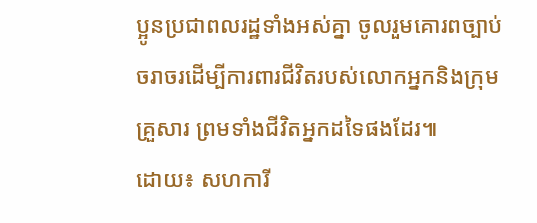ប្អូនប្រជាពលរដ្ឋទាំងអស់គ្នា ចូលរួមគោរពច្បាប់ចរាចរដេីម្បីការពារជីវិតរបស់លោកអ្នកនិងក្រុមគ្រួសារ ព្រមទាំងជីវិតអ្នកដទៃផងដែរ៕
ដោយ៖ សហការី